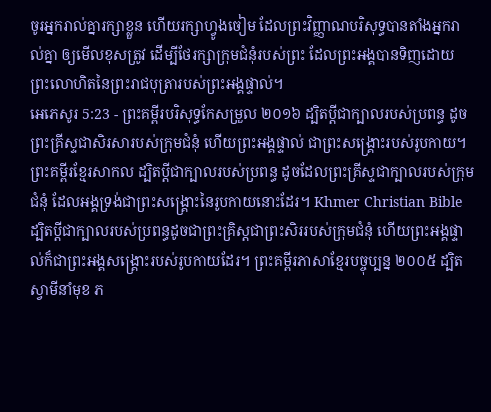ចូរអ្នករាល់គ្នារក្សាខ្លួន ហើយរក្សាហ្វូងចៀម ដែលព្រះវិញ្ញាណបរិសុទ្ធបានតាំងអ្នករាល់គ្នា ឲ្យមើលខុសត្រូវ ដើម្បីថែរក្សាក្រុមជំនុំរបស់ព្រះ ដែលព្រះអង្គបានទិញដោយព្រះលោហិតនៃព្រះរាជបុត្រារបស់ព្រះអង្គផ្ទាល់។
អេភេសូរ 5:23 - ព្រះគម្ពីរបរិសុទ្ធកែសម្រួល ២០១៦ ដ្បិតប្តីជាក្បាលរបស់ប្រពន្ធ ដូចព្រះគ្រីស្ទជាសិរសារបស់ក្រុមជំនុំ ហើយព្រះអង្គផ្ទាល់ ជាព្រះសង្គ្រោះរបស់រូបកាយ។ ព្រះគម្ពីរខ្មែរសាកល ដ្បិតប្ដីជាក្បាលរបស់ប្រពន្ធ ដូចដែលព្រះគ្រីស្ទជាក្បាលរបស់ក្រុមជំនុំ ដែលអង្គទ្រង់ជាព្រះសង្គ្រោះនៃរូបកាយនោះដែរ។ Khmer Christian Bible ដ្បិតប្ដីជាក្បាលរបស់ប្រពន្ធដូចជាព្រះគ្រិស្ដជាព្រះសិររបស់ក្រុមជំនុំ ហើយព្រះអង្គផ្ទាល់ក៏ជាព្រះអង្គសង្គ្រោះរបស់រូបកាយដែរ។ ព្រះគម្ពីរភាសាខ្មែរបច្ចុប្បន្ន ២០០៥ ដ្បិតស្វាមីនាំមុខ ភ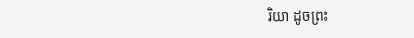រិយា ដូចព្រះ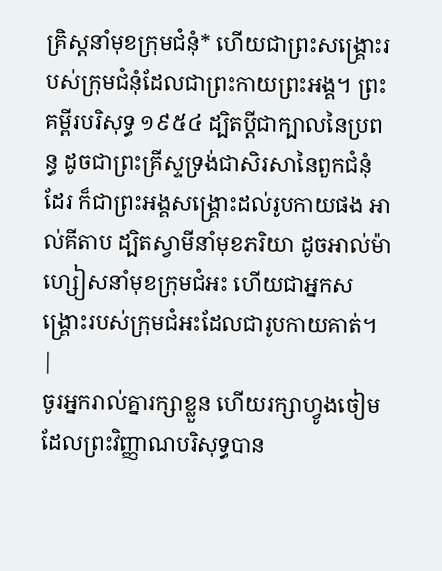គ្រិស្តនាំមុខក្រុមជំនុំ* ហើយជាព្រះសង្គ្រោះរបស់ក្រុមជំនុំដែលជាព្រះកាយព្រះអង្គ។ ព្រះគម្ពីរបរិសុទ្ធ ១៩៥៤ ដ្បិតប្ដីជាក្បាលនៃប្រពន្ធ ដូចជាព្រះគ្រីស្ទទ្រង់ជាសិរសានៃពួកជំនុំដែរ ក៏ជាព្រះអង្គសង្គ្រោះដល់រូបកាយផង អាល់គីតាប ដ្បិតស្វាមីនាំមុខភរិយា ដូចអាល់ម៉ាហ្សៀសនាំមុខក្រុមជំអះ ហើយជាអ្នកសង្គ្រោះរបស់ក្រុមជំអះដែលជារូបកាយគាត់។ |
ចូរអ្នករាល់គ្នារក្សាខ្លួន ហើយរក្សាហ្វូងចៀម ដែលព្រះវិញ្ញាណបរិសុទ្ធបាន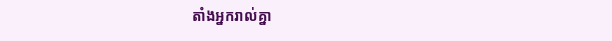តាំងអ្នករាល់គ្នា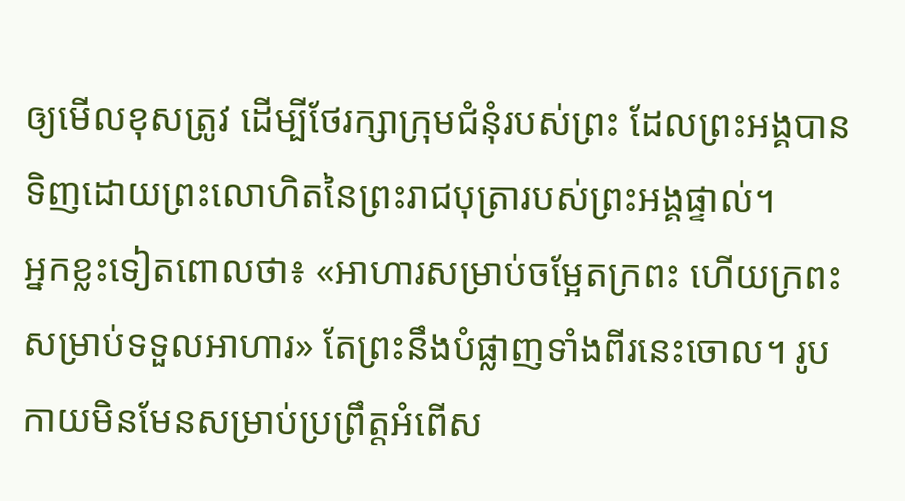ឲ្យមើលខុសត្រូវ ដើម្បីថែរក្សាក្រុមជំនុំរបស់ព្រះ ដែលព្រះអង្គបានទិញដោយព្រះលោហិតនៃព្រះរាជបុត្រារបស់ព្រះអង្គផ្ទាល់។
អ្នកខ្លះទៀតពោលថា៖ «អាហារសម្រាប់ចម្អែតក្រពះ ហើយក្រពះសម្រាប់ទទួលអាហារ» តែព្រះនឹងបំផ្លាញទាំងពីរនេះចោល។ រូបកាយមិនមែនសម្រាប់ប្រព្រឹត្តអំពើស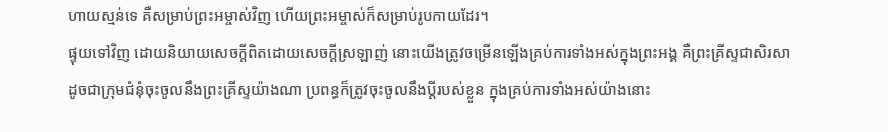ហាយស្មន់ទេ គឺសម្រាប់ព្រះអម្ចាស់វិញ ហើយព្រះអម្ចាស់ក៏សម្រាប់រូបកាយដែរ។
ផ្ទុយទៅវិញ ដោយនិយាយសេចក្តីពិតដោយសេចក្តីស្រឡាញ់ នោះយើងត្រូវចម្រើនឡើងគ្រប់ការទាំងអស់ក្នុងព្រះអង្គ គឺព្រះគ្រីស្ទជាសិរសា
ដូចជាក្រុមជំនុំចុះចូលនឹងព្រះគ្រីស្ទយ៉ាងណា ប្រពន្ធក៏ត្រូវចុះចូលនឹងប្តីរបស់ខ្លួន ក្នុងគ្រប់ការទាំងអស់យ៉ាងនោះ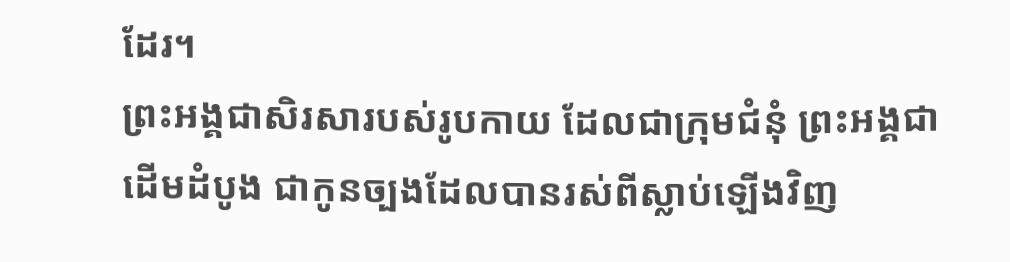ដែរ។
ព្រះអង្គជាសិរសារបស់រូបកាយ ដែលជាក្រុមជំនុំ ព្រះអង្គជាដើមដំបូង ជាកូនច្បងដែលបានរស់ពីស្លាប់ឡើងវិញ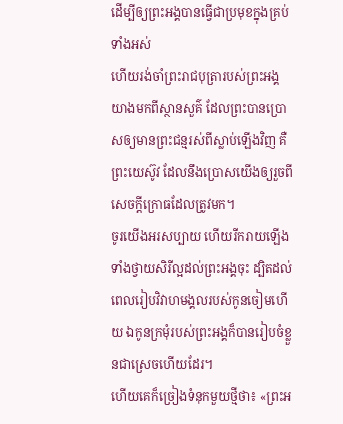ដើម្បីឲ្យព្រះអង្គបានធ្វើជាប្រមុខក្នុងគ្រប់ទាំងអស់
ហើយរង់ចាំព្រះរាជបុត្រារបស់ព្រះអង្គ យាងមកពីស្ថានសួគ៌ ដែលព្រះបានប្រោសឲ្យមានព្រះជន្មរស់ពីស្លាប់ឡើងវិញ គឺព្រះយេស៊ូវ ដែលនឹងប្រោសយើងឲ្យរួចពីសេចក្ដីក្រោធដែលត្រូវមក។
ចូរយើងអរសប្បាយ ហើយរីករាយឡើង ទាំងថ្វាយសិរីល្អដល់ព្រះអង្គចុះ ដ្បិតដល់ពេលរៀបវិវាហមង្គលរបស់កូនចៀមហើយ ឯកូនក្រមុំរបស់ព្រះអង្គក៏បានរៀបចំខ្លួនជាស្រេចហើយដែរ។
ហើយគេក៏ច្រៀងទំនុកមួយថ្មីថា៖ «ព្រះអ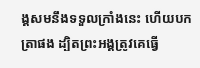ង្គសមនឹងទទួលក្រាំងនេះ ហើយបកត្រាផង ដ្បិតព្រះអង្គត្រូវគេធ្វើ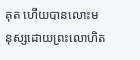គុត ហើយបានលោះមនុស្សដោយព្រះលោហិត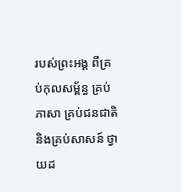របស់ព្រះអង្គ ពីគ្រប់កុលសម្ព័ន្ធ គ្រប់ភាសា គ្រប់ជនជាតិ និងគ្រប់សាសន៍ ថ្វាយដ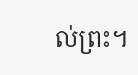ល់ព្រះ។